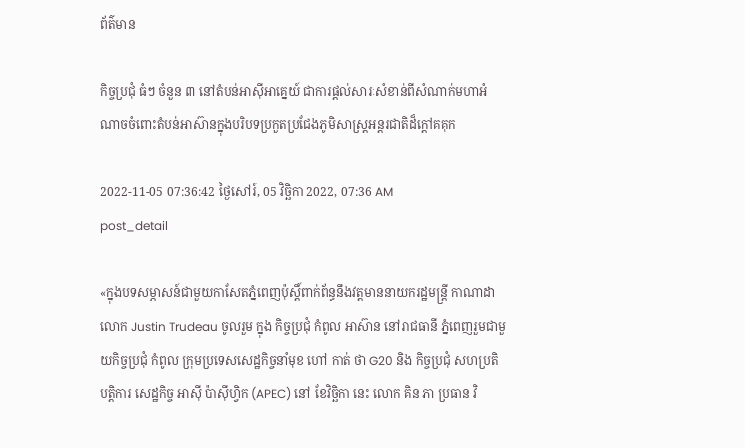ព័ត៌មាន

កិច្ចប្រជុំ ធំៗ ចំនួន ៣ នៅតំបន់អាស៊ីអាគ្នេយ៍ ជាការផ្តល់សារៈសំខាន់ពីសំណាក់មហាអំណាចចំពោះតំបន់អាស៊ានក្នុងបរិបទប្រកួតប្រជែងភូមិសាស្ត្រអន្តរជាតិដ៏ក្តៅគគុក

2022-11-05 07:36:42 ថ្ងៃសៅរ៍, 05 វិច្ឆិកា 2022, 07:36 AM
post_detail

«ក្នុងបទសម្ភាសន៍ជាមួយកាសែតភ្នំពេញប៉ុស្តិ៍ពាក់ព័ន្ធនឹងវត្តមាននាយករដ្ឋមន្ត្រី កាណាដា លោក Justin Trudeau ចូលរួម ក្នុង កិច្ចប្រជុំ កំពូល អាស៊ាន នៅរាជធានី ភ្នំពេញរួមជាមួយកិច្ចប្រជុំ កំពូល ក្រុមប្រទេសសេដ្ឋកិច្ចនាំមុខ ហៅ កាត់ ថា G20 និង កិច្ចប្រជុំ សហប្រតិបត្តិការ សេដ្ឋកិច្ច អាស៊ី ប៉ាស៊ីហ្វិក (APEC) នៅ ខែវិច្ឆិកា នេះ លោក គិន ភា ប្រធាន វិ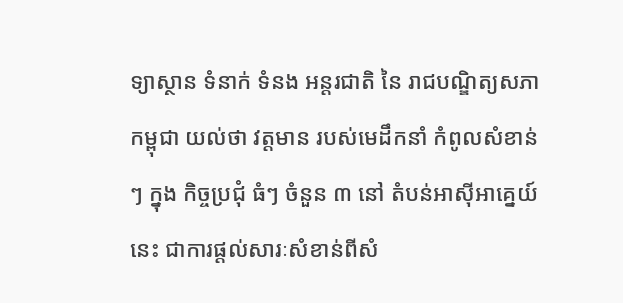ទ្យាស្ថាន ទំនាក់ ទំនង អន្តរជាតិ នៃ រាជបណ្ឌិត្យសភាកម្ពុជា យល់ថា វត្តមាន របស់មេដឹកនាំ កំពូលសំខាន់ៗ ក្នុង កិច្ចប្រជុំ ធំៗ ចំនួន ៣ នៅ តំបន់អាស៊ីអាគ្នេយ៍នេះ ជាការផ្តល់សារៈសំខាន់ពីសំ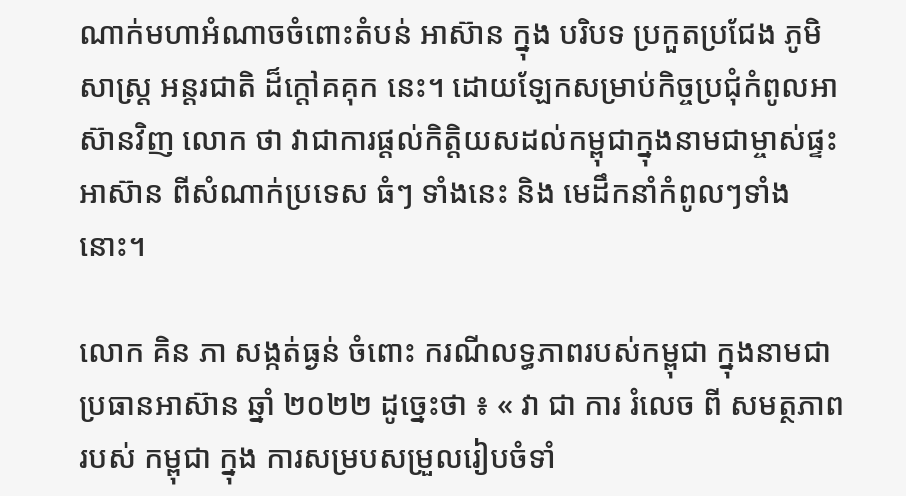ណាក់មហាអំណាចចំពោះតំបន់ អាស៊ាន ក្នុង បរិបទ ប្រកួតប្រជែង ភូមិសាស្ត្រ អន្តរជាតិ ដ៏ក្តៅគគុក នេះ។ ដោយឡែកសម្រាប់កិច្ចប្រជុំកំពូលអាស៊ានវិញ លោក ថា វាជាការផ្តល់កិត្តិយសដល់កម្ពុជាក្នុងនាមជាម្ចាស់ផ្ទះអាស៊ាន ពីសំណាក់ប្រទេស ធំៗ ទាំងនេះ និង មេដឹកនាំកំពូលៗទាំងនោះ។

លោក គិន ភា សង្កត់ធ្ងន់ ចំពោះ ករណីលទ្ធភាពរបស់កម្ពុជា ក្នុងនាមជា ប្រធានអាស៊ាន ឆ្នាំ ២០២២ ដូច្នេះថា ៖ « វា ជា ការ រំលេច ពី សមត្ថភាព របស់ កម្ពុជា ក្នុង ការសម្របសម្រួលរៀបចំទាំ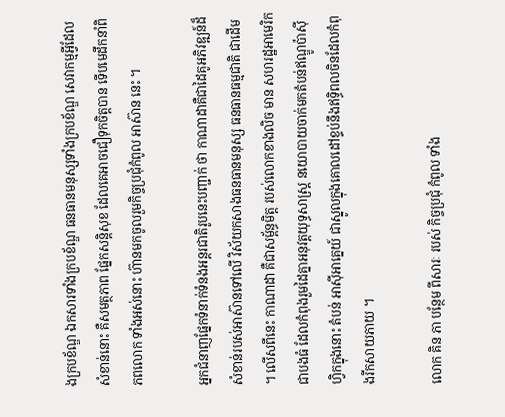ងក្របខ័ណ្ឌ ឯកសារទាំងក្របខ័ណ្ឌ ធនធានមនុស្សទាំងក្របខ័ណ្ឌ សេវាកម្មអ្វីដែល សំខាន់នោះ គឺសមត្ថភាព ផ្នែកសន្តិសុខ ដែលគេអាចជឿទុកចិត្តបាន ទើបមេដឹកនាំពិភពលោក ទាំងអស់នោះ ហ៊ានមកចូលរួមកិច្ចប្រជុំកំពូល អាស៊ាន នេះ ។

អ្នកជំនាញផ្នែកទំនាក់ទំនងអន្តរជាតិរូបនេះបញ្ជាក់ ថា កាណាដាគឺជាដៃគូអភិវឌ្ឍន៍ដ៏សំខាន់របស់អាស៊ានទៅលើ វិស័យកសាងធនធានមនុស្ស ធនធានធម្មជាតិ ជាដើម ។ លើសពីនេះ កាណាដា គឺជាសម្ព័ន្ធមិត្ត របស់លោកខាងលិច មាន សហរដ្ឋអាមេរិក ជាបងធំ ដែលកំពុងរួមដៃគ្នាអនុវត្តយុទ្ធសាស្ត្រ នយោបាយចាក់មកតំបន់ឥណ្ឌូប៉ាស៊ីហ្វិកក្នុងនោះ តំបន់ អាស៊ីអាគ្នេយ៍ ជាស្នូលក្នុងគោលដៅខ្ទប់នឹងឥទ្ធិពលចិនដែលកំពុងរីកសាយភាយ ។

លោក គិន ភា បន្ថែម ពីសារៈ របស់ កិច្ចប្រជុំ កំពូល ទាំង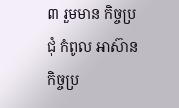៣ រួមមាន កិច្ចប្រជុំ កំពូល អាស៊ាន កិច្ចប្រ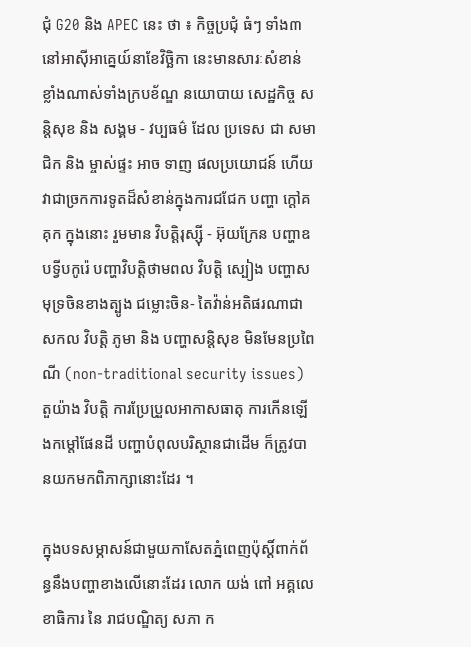ជុំ G20 និង APEC នេះ ថា ៖ កិច្ចប្រជុំ ធំៗ ទាំង៣នៅអាស៊ីអាគ្នេយ៍នាខែវិច្ឆិកា នេះមានសារៈសំខាន់ ខ្លាំងណាស់ទាំងក្របខ័ណ្ឌ នយោបាយ សេដ្ឋកិច្ច សន្តិសុខ និង សង្គម - វប្បធម៌ ដែល ប្រទេស ជា សមាជិក និង ម្ចាស់ផ្ទះ អាច ទាញ ផលប្រយោជន៍ ហើយវាជាច្រកការទូតដ៏សំខាន់ក្នុងការជជែក បញ្ហា ក្តៅគគុក ក្នុងនោះ រួមមាន វិបត្តិរុស្ស៊ី - អ៊ុយក្រែន បញ្ហាឧបទ្វីបកូរ៉េ បញ្ហាវិបត្តិថាមពល វិបត្តិ ស្បៀង បញ្ហាសមុទ្រចិនខាងត្បូង ជម្លោះចិន- តៃវ៉ាន់អតិផរណាជា សកល វិបត្តិ ភូមា និង បញ្ហាសន្តិសុខ មិនមែនប្រពៃណី (non-traditional security issues) តួយ៉ាង វិបត្តិ ការប្រែប្រួលអាកាសធាតុ ការកើនឡើងកម្តៅផែនដី បញ្ហាបំពុលបរិស្ថានជាដើម ក៏ត្រូវបានយកមកពិភាក្សានោះដែរ ។

ក្នុងបទសម្ភាសន៍ជាមួយកាសែតភ្នំពេញប៉ុស្តិ៍ពាក់ព័ន្ធនឹងបញ្ហាខាងលើនោះដែរ លោក យង់ ពៅ អគ្គលេខាធិការ នៃ រាជបណ្ឌិត្យ សភា ក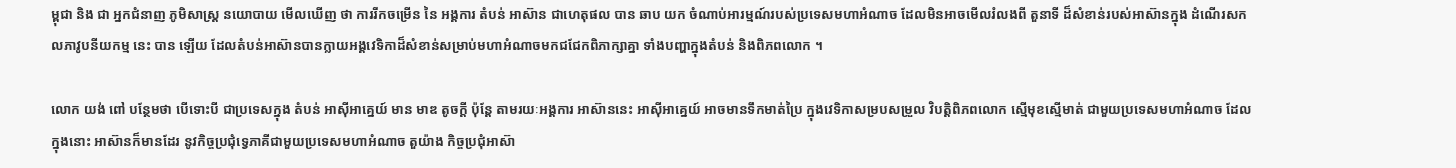ម្ពុជា និង ជា អ្នកជំនាញ ភូមិសាស្ត្រ នយោបាយ មើលឃើញ ថា ការរីកចម្រើន នៃ អង្គការ តំបន់ អាស៊ាន ជាហេតុផល បាន ឆាប យក ចំណាប់អារម្មណ៍របស់ប្រទេសមហាអំណាច ដែលមិនអាចមើលរំលងពី តួនាទី ដ៏សំខាន់របស់អាស៊ានក្នុង ដំណើរសកលភាវូបនីយកម្ម នេះ បាន ឡើយ ដែលតំបន់អាស៊ានបានក្លាយអង្គវេទិកាដ៏សំខាន់សម្រាប់មហាអំណាចមកជជែកពិភាក្សាគ្នា ទាំងបញ្ហាក្នុងតំបន់ និងពិភពលោក ។

លោក យង់ ពៅ បន្ថែមថា បើទោះបី ជាប្រទេសក្នុង តំបន់ អាស៊ីអាគ្នេយ៍ មាន មាឌ តូចក្តី ប៉ុន្តែ តាមរយៈអង្គការ អាស៊ាននេះ អាស៊ីអាគ្នេយ៍ អាចមានទឹកមាត់ប្រៃ ក្នុងវេទិកាសម្របសម្រួល វិបត្តិពិភពលោក ស្មើមុខស្មើមាត់ ជាមួយប្រទេសមហាអំណាច ដែលក្នុងនោះ អាស៊ានក៏មានដែរ នូវកិច្ចប្រជុំទ្វេភាគីជាមួយប្រទេសមហាអំណាច តួយ៉ាង កិច្ចប្រជុំអាស៊ា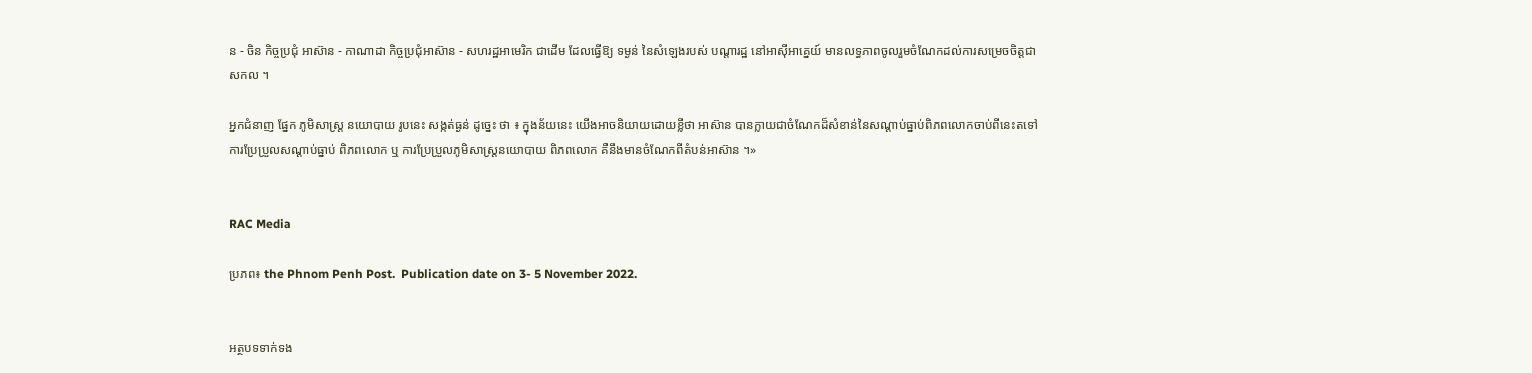ន - ចិន កិច្ចប្រជុំ អាស៊ាន - កាណាដា កិច្ចប្រជុំអាស៊ាន - សហរដ្ឋអាមេរិក ជាដើម ដែលធ្វើឱ្យ ទម្ងន់ នៃសំឡេងរបស់ បណ្តារដ្ឋ នៅអាស៊ីអាគ្នេយ៍ មានលទ្ធភាពចូលរួមចំណែកដល់ការសម្រេចចិត្តជាសកល ។

អ្នកជំនាញ ផ្នែក ភូមិសាស្ត្រ នយោបាយ រូបនេះ សង្កត់ធ្ងន់ ដូច្នេះ ថា ៖ ក្នុងន័យនេះ យើងអាចនិយាយដោយខ្លីថា អាស៊ាន បានក្លាយជាចំណែកដ៏សំខាន់នៃសណ្តាប់ធ្នាប់ពិភពលោកចាប់ពីនេះតទៅ ការប្រែប្រួលសណ្តាប់ធ្នាប់ ពិភពលោក ឬ ការប្រែប្រួលភូមិសាស្ត្រនយោបាយ ពិភពលោក គឺនឹងមានចំណែកពីតំបន់អាស៊ាន ។»


RAC Media

ប្រភព៖ the Phnom Penh Post.  Publication date on 3- 5 November 2022.


អត្ថបទទាក់ទង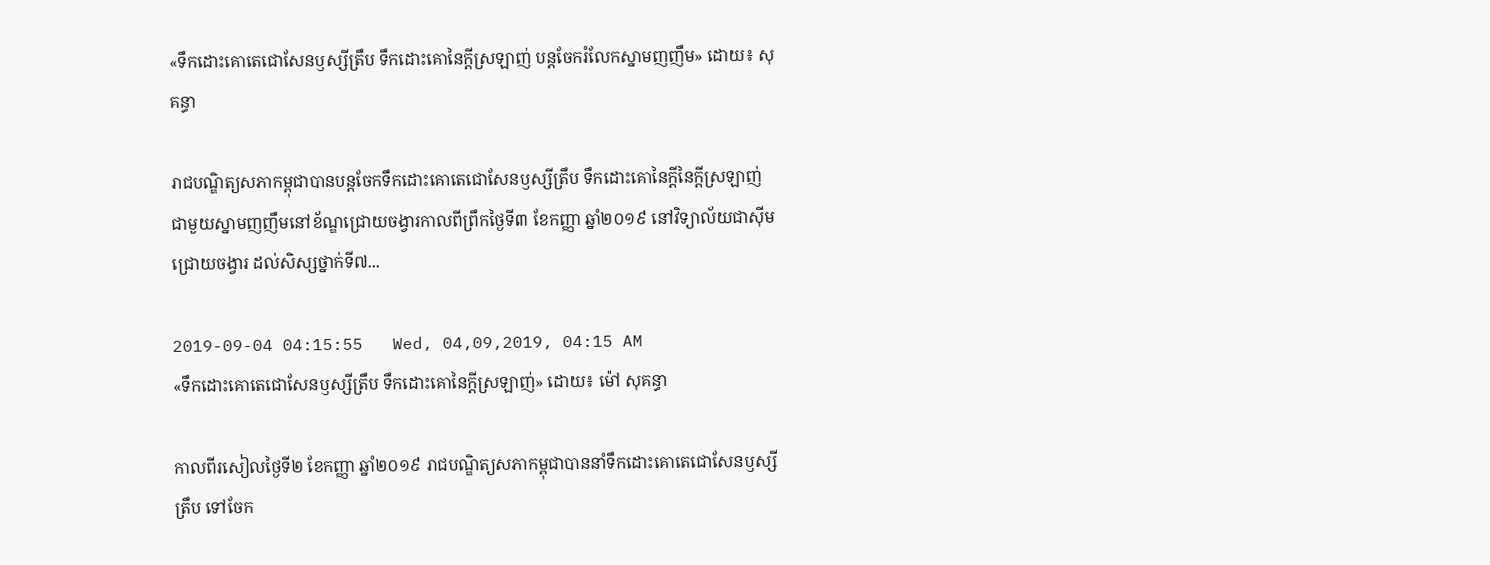«ទឹកដោះគោតេជោសែនឫស្សីត្រឹប ទឹកដោះគោនៃក្តីស្រឡាញ់ បន្តចែករំលែកស្នាមញញឹម» ដោយ៖ សុគន្ធា

រាជបណ្ឌិត្យសភាកម្ពុជាបានបន្តចែកទឹកដោះគោតេជោសែនឫស្សីត្រឹប ទឹកដោះគោនៃក្តីនៃក្តីស្រឡាញ់ ជាមួយស្នាមញញឹមនៅខ័ណ្ឌជ្រោយចង្វារកាលពីព្រឹកថ្ងៃទី៣ ខែកញ្ញា ឆ្នាំ២០១៩ នៅវិទ្យាល័យជាស៊ីមជ្រោយចង្វារ ដល់សិស្សថ្នាក់ទី៧...

2019-09-04 04:15:55   Wed, 04,09,2019, 04:15 AM
«ទឹកដោះគោតេជោសែនឫស្សីត្រឹប ទឹកដោះគោនៃក្តីស្រឡាញ់» ដោយ៖ ម៉ៅ សុគន្ធា

កាលពីរសៀលថ្ងៃទី២ ខែកញ្ញា ឆ្នាំ២០១៩ រាជបណ្ឌិត្យសភាកម្ពុជាបាននាំទឹកដោះគោតេជោសែនឫស្សីត្រឹប ទៅចែក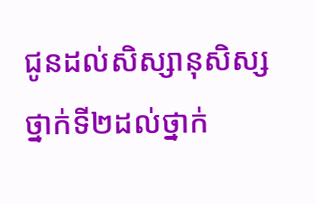ជូនដល់សិស្សានុសិស្សថ្នាក់ទី២ដល់ថ្នាក់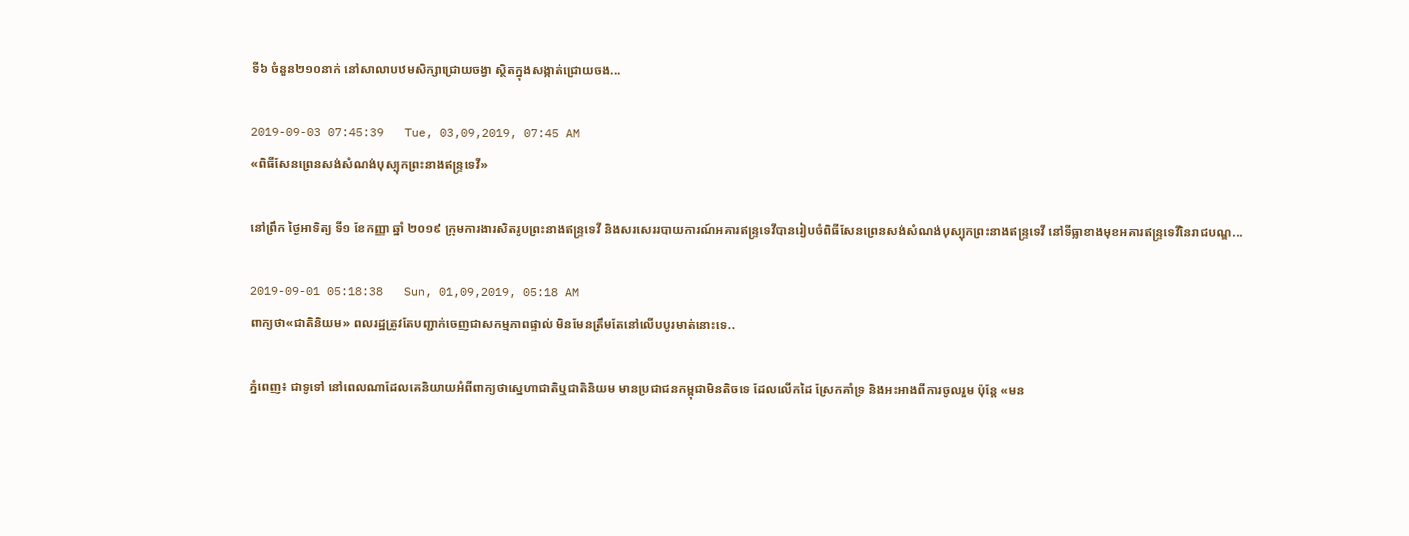ទី៦ ចំនួន២១០នាក់ នៅសាលាបឋមសិក្សាជ្រោយចង្វា ស្ថិតក្នុងសង្កាត់ជ្រោយចង...

2019-09-03 07:45:39   Tue, 03,09,2019, 07:45 AM
«ពិធីសែនព្រេនសង់សំណង់បុស្បុកព្រះនាងឥន្ទ្រទេវី»

នៅព្រឹក ថ្ងៃអាទិត្យ ទី១ ខែកញ្ញា ឆ្នាំ ២០១៩ ក្រុមការងារសិតរូបព្រះនាងឥន្ទ្រទេវី និងសរសេររបាយការណ៍អគារឥន្ទ្រទេវីបានរៀបចំពិធីសែនព្រេនសង់សំណង់បុស្បុកព្រះនាងឥន្ទ្រទេវី នៅទីធ្លាខាងមុខអគារឥន្ទ្រទេវីនៃរាជបណ្ឌ...

2019-09-01 05:18:38   Sun, 01,09,2019, 05:18 AM
ពាក្យថា«ជាតិនិយម» ពលរដ្ឋត្រូវតែបញ្ជាក់ចេញជាសកម្មភាពផ្ទាល់ មិនមែនត្រឹមតែនៅលើបបូរមាត់នោះទេ..

ភ្នំពេញ៖ ជាទូទៅ នៅពេលណាដែលគេនិយាយអំពីពាក្យថាស្នេហាជាតិឬជាតិនិយម មានប្រជាជនកម្ពុជាមិនតិចទេ ដែលលើកដៃ ស្រែកគាំទ្រ និងអះអាងពីការចូលរួម ប៉ុន្តែ «មន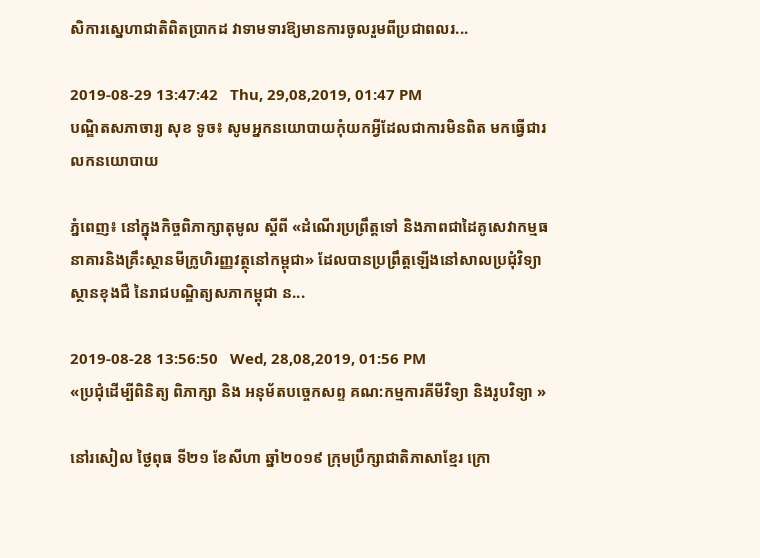សិការស្នេហាជាតិពិតប្រាកដ វាទាមទារឱ្យមានការចូលរួមពីប្រជាពលរ...

2019-08-29 13:47:42   Thu, 29,08,2019, 01:47 PM
បណ្ឌិតសភាចារ្យ សុខ ទូច៖ សូមអ្នកនយោបាយកុំយកអ្វីដែលជាការមិនពិត មកធ្វើជារលកនយោបាយ

ភ្នំពេញ៖ នៅក្នុងកិច្ចពិភាក្សាតុមូល ស្ដីពី «ដំណើរប្រព្រឹត្តទៅ និងភាពជាដៃគូសេវាកម្មធនាគារនិងគ្រឹះស្ថានមីក្រូហិរញ្ញវត្ថុនៅកម្ពុជា» ដែលបានប្រព្រឹត្តឡើងនៅសាលប្រជុំវិទ្យាស្ថានខុងជឺ នៃរាជបណ្ឌិត្យសភាកម្ពុជា ន...

2019-08-28 13:56:50   Wed, 28,08,2019, 01:56 PM
«ប្រជុំដើម្បីពិនិត្យ ពិភាក្សា និង អនុម័តបច្ចេកសព្ទ គណ:កម្មការគីមីវិទ្យា និងរូបវិទ្យា »

នៅរសៀល ថ្ងៃពុធ ទី២១ ខែសីហា ឆ្នាំ២០១៩ ក្រុមប្រឹក្សាជាតិភាសាខ្មែរ ក្រោ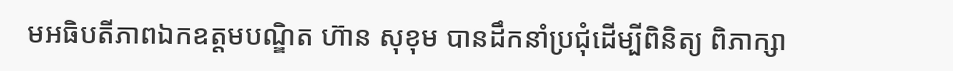មអធិបតីភាពឯកឧត្តមបណ្ឌិត ហ៊ាន សុខុម បានដឹកនាំប្រជុំដើម្បីពិនិត្យ ពិភាក្សា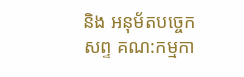និង អនុម័តបច្ចេកសព្ទ គណ:កម្មកា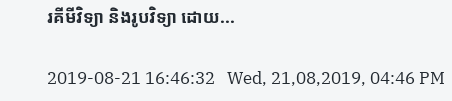រគីមីវិទ្យា និងរូបវិទ្យា ដោយ...

2019-08-21 16:46:32   Wed, 21,08,2019, 04:46 PM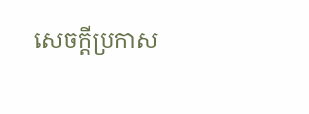សេចក្តីប្រកាស